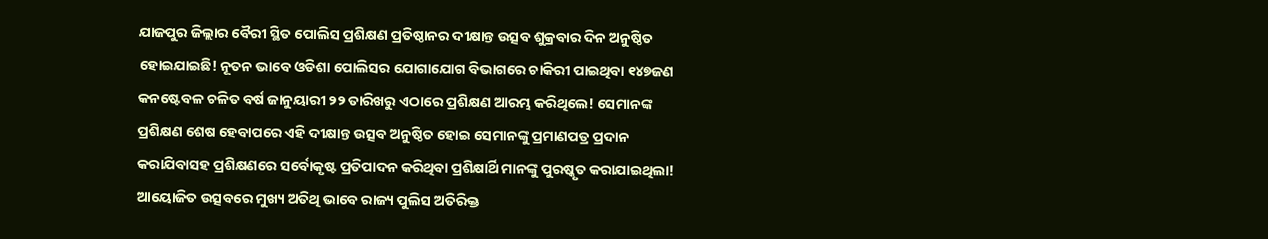ଯାଜପୁର ଜିଲ୍ଲାର ବୈରୀ ସ୍ଥିତ ପୋଲିସ ପ୍ରଶିକ୍ଷଣ ପ୍ରତିଷ୍ଠାନର ଦୀକ୍ଷାନ୍ତ ଉତ୍ସବ ଶୁକ୍ରବାର ଦିନ ଅନୁଷ୍ଠିତ ହୋଇଯାଇଛି! ନୂତନ ଭାବେ ଓଡିଶା ପୋଲିସର ଯୋଗାଯୋଗ ବିଭାଗରେ ଚାକିରୀ ପାଇଥିବା ୧୪୭ଜଣ କନଷ୍ଟେବଳ ଚଳିତ ବର୍ଷ ଜାନୁୟାରୀ ୨୨ ତାରିଖରୁ ଏଠାରେ ପ୍ରଶିକ୍ଷଣ ଆରମ୍ଭ କରିଥିଲେ! ସେମାନଙ୍କ ପ୍ରଶିକ୍ଷଣ ଶେଷ ହେବାପରେ ଏହି ଦୀକ୍ଷାନ୍ତ ଉତ୍ସବ ଅନୁଷ୍ଠିତ ହୋଇ ସେମାନଙ୍କୁ ପ୍ରମାଣପତ୍ର ପ୍ରଦାନ କରାଯିବାସହ ପ୍ରଶିକ୍ଷଣରେ ସର୍ବୋକୃଷ୍ଟ ପ୍ରତିପାଦନ କରିଥିବା ପ୍ରଶିକ୍ଷାର୍ଥି ମାନଙ୍କୁ ପୁରଷ୍କୃତ କରାଯାଇଥିଲା!
ଆୟୋଜିତ ଉତ୍ସବରେ ମୁଖ୍ୟ ଅତିଥି ଭାବେ ରାଜ୍ୟ ପୁଲିସ ଅତିରିକ୍ତ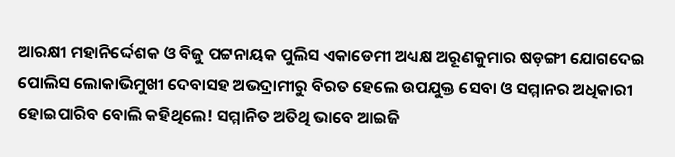ଆରକ୍ଷୀ ମହାନିର୍ଦ୍ଦେଶକ ଓ ବିଜୁ ପଟ୍ଟନାୟକ ପୁଲିସ ଏକାଡେମୀ ଅଧ୍ୟକ୍ଷ ଅରୂଣକୁମାର ଷଡ଼ଙ୍ଗୀ ଯୋଗଦେଇ ପୋଲିସ ଲୋକାଭିମୁଖୀ ଦେବାସହ ଅଭଦ୍ରାମୀରୁ ବିରତ ହେଲେ ଉପଯୁକ୍ତ ସେବା ଓ ସମ୍ମାନର ଅଧିକାରୀ ହୋଇପାରିବ ବୋଲି କହିଥିଲେ! ସମ୍ମାନିତ ଅତିଥି ଭାବେ ଆଇଜି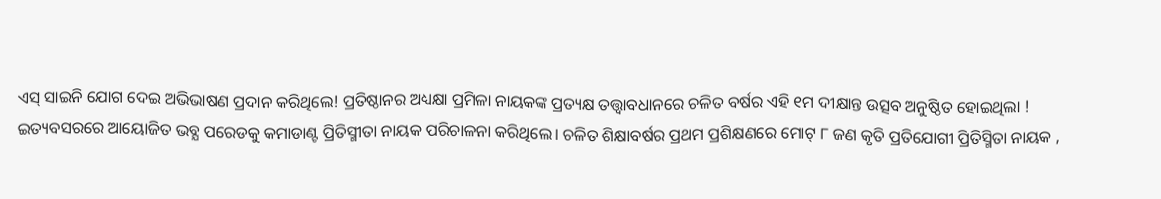ଏସ୍ ସାଇନି ଯୋଗ ଦେଇ ଅଭିଭାଷଣ ପ୍ରଦାନ କରିଥିଲେ! ପ୍ରତିଷ୍ଠାନର ଅଧ୍ୟକ୍ଷା ପ୍ରମିଳା ନାୟକଙ୍କ ପ୍ରତ୍ୟକ୍ଷ ତତ୍ତ୍ୱାବଧାନରେ ଚଳିତ ବର୍ଷର ଏହି ୧ମ ଦୀକ୍ଷାନ୍ତ ଉତ୍ସବ ଅନୁଷ୍ଠିତ ହୋଇଥିଲା !
ଇତ୍ୟବସରରେ ଆୟୋଜିତ ଭବ୍ଯ ପରେଡକୁ କମାଡାଣ୍ଟ ପ୍ରିତିସ୍ମୀତା ନାୟକ ପରିଚାଳନା କରିଥିଲେ। ଚଳିତ ଶିକ୍ଷାବର୍ଷର ପ୍ରଥମ ପ୍ରଶିକ୍ଷଣରେ ମୋଟ୍ ୮ ଜଣ କୃତି ପ୍ରତିଯୋଗୀ ପ୍ରିତିସ୍ମିତା ନାୟକ ,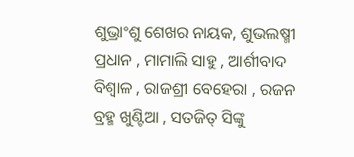ଶୁଭ୍ରାଂଶୁ ଶେଖର ନାୟକ, ଶୁଭଲଷ୍ମୀ ପ୍ରଧାନ , ମାମାଲି ସାହୁ , ଆର୍ଶୀବାଦ ବିଶ୍ୱାଳ , ରାଜଶ୍ରୀ ବେହେରା , ରଜନ ବ୍ରହ୍ମ ଖୁଣ୍ଟିଆ , ସତଜିତ୍ ସିଙ୍କୁ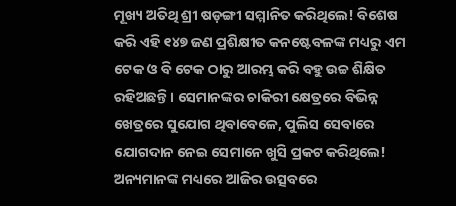ମୂଖ୍ୟ ଅତିଥି ଶ୍ରୀ ଷଡ଼ଙ୍ଗୀ ସମ୍ମାନିତ କରିଥିଲେ! ବିଶେଷ କରି ଏହି ୧୪୭ ଜଣ ପ୍ରଶିକ୍ଷୀତ କନଷ୍ଟେବଳଙ୍କ ମଧ୍ୟରୁ ଏମ ଟେକ ଓ ବି ଟେକ ଠାରୁ ଆରମ୍ଭ କରି ବହୁ ଉଚ୍ଚ ଶିକ୍ଷିତ ରହିଅଛନ୍ତି। ସେମାନଙ୍କର ଚାକିରୀ କ୍ଷେତ୍ରରେ ବିଭିନ୍ନ ଖେତ୍ରରେ ସୁଯୋଗ ଥିବାବେଳେ, ପୁଲିସ ସେବାରେ ଯୋଗଦାନ ନେଇ ସେମାନେ ଖୁସି ପ୍ରକଟ କରିଥିଲେ! ଅନ୍ୟମାନଙ୍କ ମଧ୍ୟରେ ଆଜିର ଉତ୍ସବରେ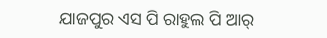ଯାଜପୁର ଏସ ପି ରାହୁଲ ପି ଆର୍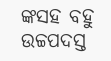ଙ୍କସହ ବହୁ ଉଚ୍ଚପଦସ୍ତ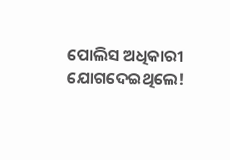ପୋଲିସ ଅଧିକାରୀ ଯୋଗଦେଇଥିଲେ!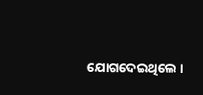ଯୋଗଦେଇଥିଲେ ।